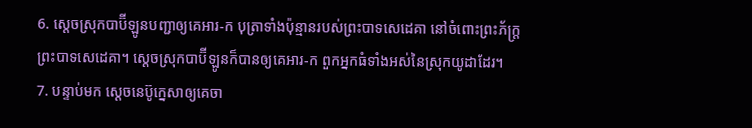6. ស្ដេចស្រុកបាប៊ីឡូនបញ្ជាឲ្យគេអារ-ក បុត្រាទាំងប៉ុន្មានរបស់ព្រះបាទសេដេគា នៅចំពោះព្រះភ័ក្ត្រព្រះបាទសេដេគា។ ស្ដេចស្រុកបាប៊ីឡូនក៏បានឲ្យគេអារ-ក ពួកអ្នកធំទាំងអស់នៃស្រុកយូដាដែរ។
7. បន្ទាប់មក ស្ដេចនេប៊ូក្នេសាឲ្យគេចា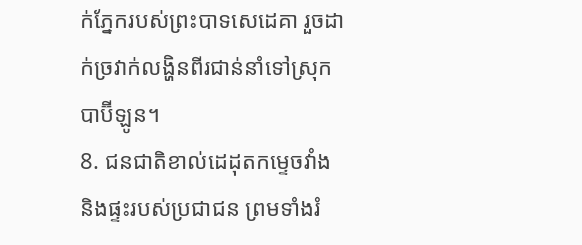ក់ភ្នែករបស់ព្រះបាទសេដេគា រួចដាក់ច្រវាក់លង្ហិនពីរជាន់នាំទៅស្រុកបាប៊ីឡូន។
8. ជនជាតិខាល់ដេដុតកម្ទេចវាំង និងផ្ទះរបស់ប្រជាជន ព្រមទាំងរំ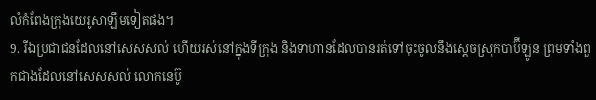លំកំពែងក្រុងយេរូសាឡឹមទៀតផង។
9. រីឯប្រជាជនដែលនៅសេសសល់ ហើយរស់នៅក្នុងទីក្រុង និងទាហានដែលបានរត់ទៅចុះចូលនឹងស្ដេចស្រុកបាប៊ីឡូន ព្រមទាំងពួកជាងដែលនៅសេសសល់ លោកនេប៊ូ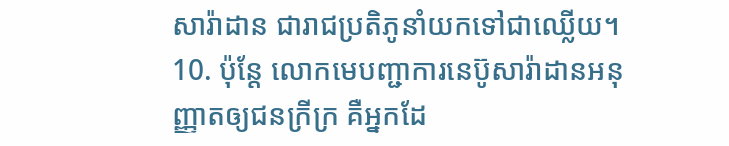សារ៉ាដាន ជារាជប្រតិភូនាំយកទៅជាឈ្លើយ។
10. ប៉ុន្តែ លោកមេបញ្ជាការនេប៊ូសារ៉ាដានអនុញ្ញាតឲ្យជនក្រីក្រ គឺអ្នកដែ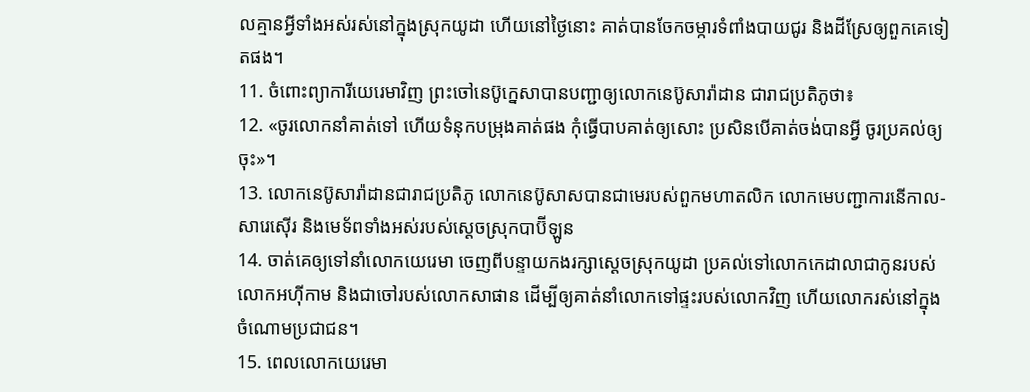លគ្មានអ្វីទាំងអស់រស់នៅក្នុងស្រុកយូដា ហើយនៅថ្ងៃនោះ គាត់បានចែកចម្ការទំពាំងបាយជូរ និងដីស្រែឲ្យពួកគេទៀតផង។
11. ចំពោះព្យាការីយេរេមាវិញ ព្រះចៅនេប៊ូក្នេសាបានបញ្ជាឲ្យលោកនេប៊ូសារ៉ាដាន ជារាជប្រតិភូថា៖
12. «ចូរលោកនាំគាត់ទៅ ហើយទំនុកបម្រុងគាត់ផង កុំធ្វើបាបគាត់ឲ្យសោះ ប្រសិនបើគាត់ចង់បានអ្វី ចូរប្រគល់ឲ្យចុះ»។
13. លោកនេប៊ូសារ៉ាដានជារាជប្រតិភូ លោកនេប៊ូសាសបានជាមេរបស់ពួកមហាតលិក លោកមេបញ្ជាការនើកាល-សារេស៊ើរ និងមេទ័ពទាំងអស់របស់ស្ដេចស្រុកបាប៊ីឡូន
14. ចាត់គេឲ្យទៅនាំលោកយេរេមា ចេញពីបន្ទាយកងរក្សាស្ដេចស្រុកយូដា ប្រគល់ទៅលោកកេដាលាជាកូនរបស់លោកអហ៊ីកាម និងជាចៅរបស់លោកសាផាន ដើម្បីឲ្យគាត់នាំលោកទៅផ្ទះរបស់លោកវិញ ហើយលោករស់នៅក្នុងចំណោមប្រជាជន។
15. ពេលលោកយេរេមា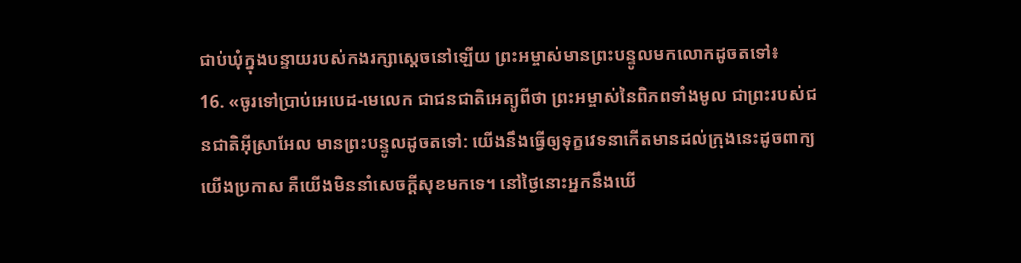ជាប់ឃុំក្នុងបន្ទាយរបស់កងរក្សាស្ដេចនៅឡើយ ព្រះអម្ចាស់មានព្រះបន្ទូលមកលោកដូចតទៅ៖
16. «ចូរទៅប្រាប់អេបេដ-មេលេក ជាជនជាតិអេត្យូពីថា ព្រះអម្ចាស់នៃពិភពទាំងមូល ជាព្រះរបស់ជនជាតិអ៊ីស្រាអែល មានព្រះបន្ទូលដូចតទៅ: យើងនឹងធ្វើឲ្យទុក្ខវេទនាកើតមានដល់ក្រុងនេះដូចពាក្យយើងប្រកាស គឺយើងមិននាំសេចក្ដីសុខមកទេ។ នៅថ្ងៃនោះអ្នកនឹងឃើ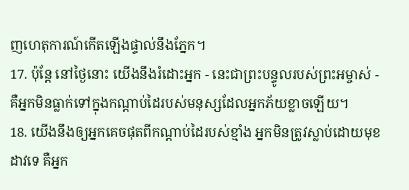ញហេតុការណ៍កើតឡើងផ្ទាល់នឹងភ្នែក។
17. ប៉ុន្តែ នៅថ្ងៃនោះ យើងនឹងរំដោះអ្នក - នេះជាព្រះបន្ទូលរបស់ព្រះអម្ចាស់ - គឺអ្នកមិនធ្លាក់ទៅក្នុងកណ្ដាប់ដៃរបស់មនុស្សដែលអ្នកភ័យខ្លាចឡើយ។
18. យើងនឹងឲ្យអ្នកគេចផុតពីកណ្ដាប់ដៃរបស់ខ្មាំង អ្នកមិនត្រូវស្លាប់ដោយមុខដាវទេ គឺអ្នក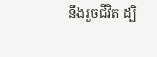នឹងរួចជីវិត ដ្បិ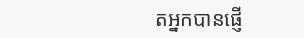តអ្នកបានផ្ញើ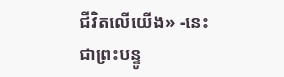ជីវិតលើយើង» -នេះជាព្រះបន្ទូ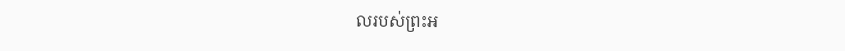លរបស់ព្រះអ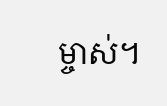ម្ចាស់។